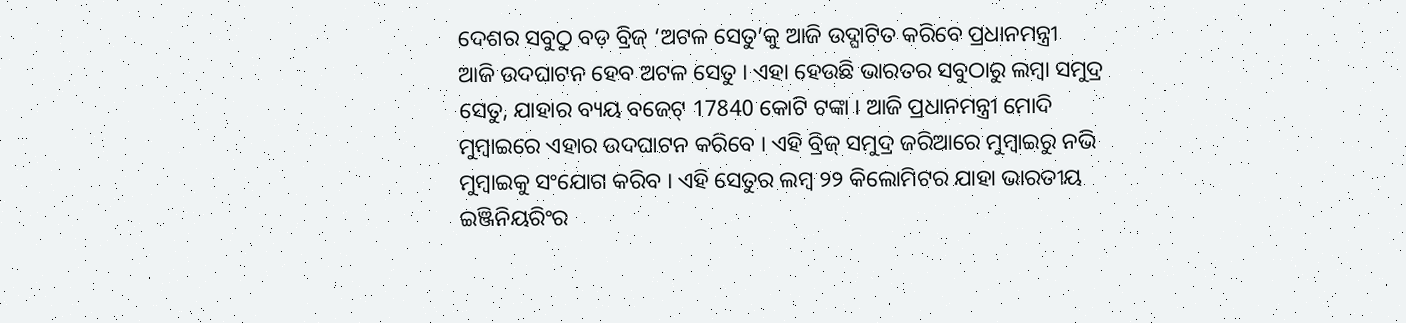ଦେଶର ସବୁଠୁ ବଡ଼ ବ୍ରିଜ୍ ‘ଅଟଳ ସେତୁ’କୁ ଆଜି ଉଦ୍ଘାଟିତ କରିବେ ପ୍ରଧାନମନ୍ତ୍ରୀ
ଆଜି ଉଦଘାଟନ ହେବ ଅଟଳ ସେତୁ । ଏହା ହେଉଛି ଭାରତର ସବୁଠାରୁ ଲମ୍ବା ସମୁଦ୍ର ସେତୁ, ଯାହାର ବ୍ୟୟ ବଜେଟ୍ 17840 କୋଟି ଟଙ୍କା । ଆଜି ପ୍ରଧାନମନ୍ତ୍ରୀ ମୋଦି ମୁମ୍ବାଇରେ ଏହାର ଉଦଘାଟନ କରିବେ । ଏହି ବ୍ରିଜ୍ ସମୁଦ୍ର ଜରିଆରେ ମୁମ୍ବାଇରୁ ନଭି ମୁମ୍ବାଇକୁ ସଂଯୋଗ କରିବ । ଏହି ସେତୁର ଲମ୍ବ ୨୨ କିଲୋମିଟର ଯାହା ଭାରତୀୟ ଇଞ୍ଜିନିୟରିଂର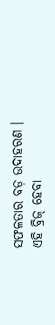ସଫଳତାର ବଡ଼ ଉଦାହରଣ । ଏହି ବ୍ରିଜ୍ ହେବା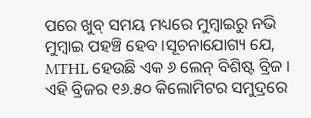ପରେ ଖୁବ୍ ସମୟ ମଧ୍ୟରେ ମୁମ୍ବାଇରୁ ନଭି ମୁମ୍ବାଇ ପହଞ୍ଚି ହେବ ।ସୂଚନାଯୋଗ୍ୟ ଯେ, MTHL ହେଉଛି ଏକ ୬ ଲେନ୍ ବିଶିଷ୍ଟ ବ୍ରିଜ । ଏହି ବ୍ରିଜର ୧୬.୫୦ କିଲୋମିଟର ସମୁଦ୍ରରେ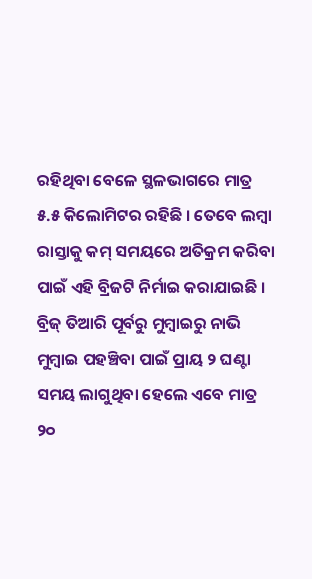ରହିଥିବା ବେଳେ ସ୍ଥଳଭାଗରେ ମାତ୍ର ୫.୫ କିଲୋମିଟର ରହିଛି । ତେବେ ଲମ୍ବା ରାସ୍ତାକୁ କମ୍ ସମୟରେ ଅତିକ୍ରମ କରିବା ପାଇଁ ଏହି ବ୍ରିଜଟି ନିର୍ମାଇ କରାଯାଇଛି । ବ୍ରିଜ୍ ତିଆରି ପୂର୍ବରୁ ମୁମ୍ବାଇରୁ ନାଭି ମୁମ୍ବାଇ ପହଞ୍ଚିବା ପାଇଁ ପ୍ରାୟ ୨ ଘଣ୍ଟା ସମୟ ଲାଗୁଥିବା ହେଲେ ଏବେ ମାତ୍ର ୨୦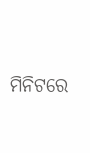ମିନିଟରେ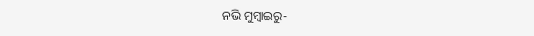ନଭି ମୁମ୍ବାଇରୁ-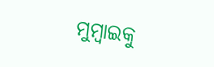ମୁମ୍ବାଇକୁ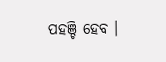ପହଞ୍ଚି ହେବ ।